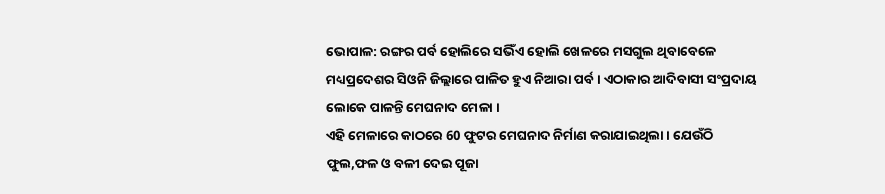ଭୋପାଳ: ରଙ୍ଗର ପର୍ବ ହୋଲିରେ ସଭିଁଏ ହୋଲି ଖେଳରେ ମସଗୁଲ ଥିବାବେଳେ ମଧ୍ୟପ୍ରଦେଶର ସିଓନି ଜିଲ୍ଲାରେ ପାଳିତ ହୁଏ ନିଆରା ପର୍ବ । ଏଠାକାର ଆଦିବାସୀ ସଂପ୍ରଦାୟ ଲୋକେ ପାଳନ୍ତି ମେଘନାଦ ମେଳା ।
ଏହି ମେଳାରେ କାଠରେ 60 ଫୁଟର ମେଘନାଦ ନିର୍ମାଣ କରାଯାଇଥିଲା । ଯେଉଁଠି ଫୁଲ,ଫଳ ଓ ବଳୀ ଦେଇ ପୂଜା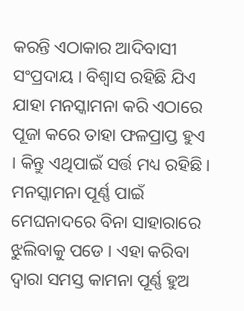କରନ୍ତି ଏଠାକାର ଆଦିବାସୀ ସଂପ୍ରଦାୟ । ବିଶ୍ବାସ ରହିଛି ଯିଏ ଯାହା ମନସ୍କାମନା କରି ଏଠାରେ ପୂଜା କରେ ତାହା ଫଳପ୍ରାପ୍ତ ହୁଏ । କିନ୍ତୁ ଏଥିପାଇଁ ସର୍ତ୍ତ ମଧ୍ୟ ରହିଛି । ମନସ୍କାମନା ପୂର୍ଣ୍ଣ ପାଇଁ ମେଘନାଦରେ ବିନା ସାହାରାରେ ଝୁଲିବାକୁ ପଡେ । ଏହା କରିବା ଦ୍ବାରା ସମସ୍ତ କାମନା ପୂର୍ଣ୍ଣ ହୁଅ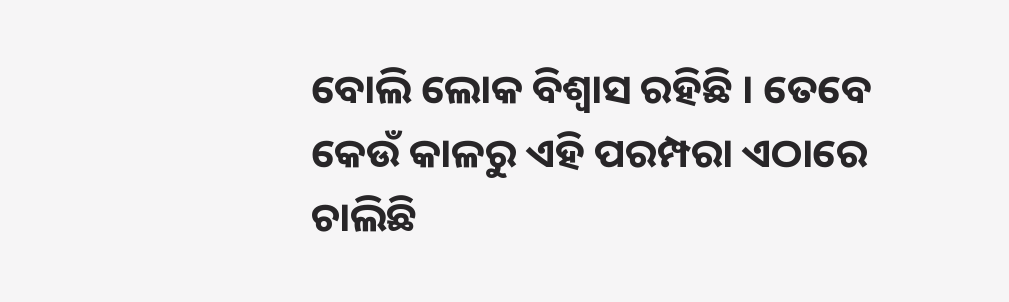ବୋଲି ଲୋକ ବିଶ୍ବାସ ରହିଛି । ତେବେ କେଉଁ କାଳରୁ ଏହି ପରମ୍ପରା ଏଠାରେ ଚାଲିଛି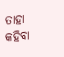ତାହା କହିବା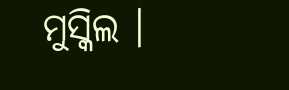ମୁସ୍କିଲ ।